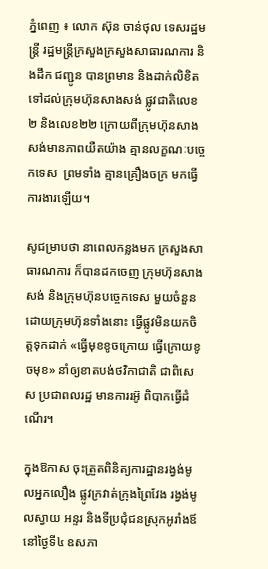ភ្នំពេញ ៖ លោក ស៊ុន ចាន់ថុល ទេសរដ្ឋមន្ដ្រី រដ្ឋមន្ដ្រីក្រសួងក្រសួងសាធារណការ និងដឹក ជញ្ជូន បានព្រមាន និងដាក់លិខិត ទៅដល់ក្រុមហ៊ុនសាងសង់ ផ្លូវជាតិលេខ២ និងលេខ២២ ក្រោយពីក្រុមហ៊ុនសាងសង់មានភាពយឺតយ៉ាង គ្មានលក្ខណៈបច្ចេកទេស  ព្រមទាំង គ្មានគ្រឿងចក្រ មកធ្វើការងារឡើយ។

សូជម្រាបថា នាពេលកន្លងមក ក្រសួងសាធារណការ ក៏បានដកចេញ ក្រុមហ៊ុនសាងសង់ និងក្រុមហ៊ុនបច្ចេកទេស មួយចំនួន ដោយក្រុមហ៊ុនទាំងនោះ ធ្វើផ្លូវមិនយកចិត្តទុកដាក់ «ធ្វើមុខខូចក្រោយ ធ្វើក្រោយខូចមុខ» នាំឲ្យខាតបង់ថវិកាជាតិ ជាពិសេស ប្រជាពលរដ្ឋ មានការរអ៊ូ ពិបាកធ្វើដំណើរ។

ក្នុងឱកាស ចុះត្រួតពិនិត្យការដ្ឋានរង្វង់មូលអ្នកលឿង ផ្លូវក្រវាត់ក្រុងព្រៃវែង រង្វង់មូលស្វាយ អន្ទរ និងទីប្រជុំជនស្រុកអូរាំងឪ នៅថ្ងៃទី៤ ឧសភា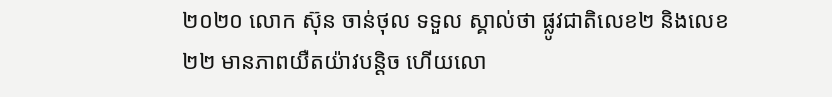២០២០ លោក ស៊ុន ចាន់ថុល ទទួល ស្គាល់ថា ផ្លូវជាតិលេខ២ និងលេខ២២ មានភាពយឺតយ៉ាវបន្ដិច ហើយលោ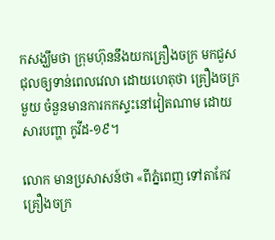កសង្ឃឹមថា ក្រុមហ៊ុននឹងយកគ្រឿងចក្រ មកជួសជុលឲ្យទាន់ពេលវេលា ដោយហេតុថា គ្រឿងចក្រមួយ ចំនួនមានការកកស្ទះនៅវៀតណាម ដោយសារបញ្ហា កូវីដ-១៩។

លោក មានប្រសាសន៍ថា «ពីភ្នំពេញ ទៅតាកែវ គ្រឿងចក្រ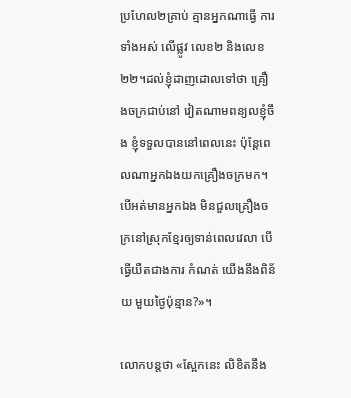ប្រហែល២គ្រាប់ គ្មានអ្នកណាធ្វើ ការទាំងអស់ លើផ្លូវ លេខ២ និងលេខ២២។ដល់ខ្ញុំដាញដោលទៅថា គ្រឿងចក្រជាប់នៅ វៀតណាមពន្យលខ្ញុំចឹង ខ្ញុំទទួលបាននៅពេលនេះ ប៉ុន្ដែពេលណាអ្នកឯងយកគ្រឿងចក្រមក។ បើអត់មានអ្នកឯង មិនជួលគ្រឿងចក្រនៅស្រុកខ្មែរឲ្យទាន់ពេលវេលា បើធ្វើយឺតជាងការ កំណត់ យើងនឹងពិន័យ មួយថ្ងៃប៉ុន្មាន?»។

លោកបន្ដថា «ស្អែកនេះ លិខិតនឹង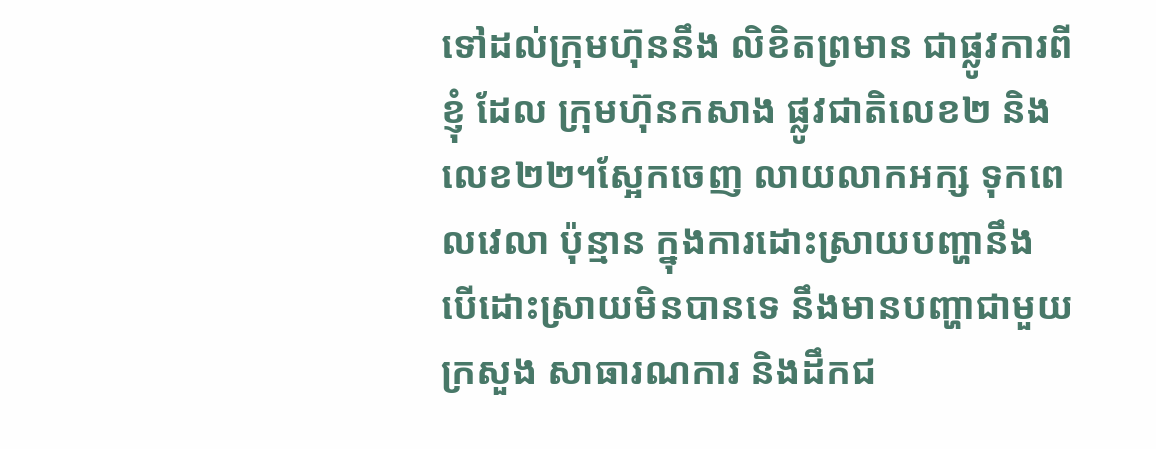ទៅដល់ក្រុមហ៊ុននឹង លិខិតព្រមាន ជាផ្លូវការពីខ្ញុំ ដែល ក្រុមហ៊ុនកសាង ផ្លូវជាតិលេខ២ និងលេខ២២។ស្អែកចេញ លាយលាកអក្ស ទុកពេលវេលា ប៉ុន្មាន ក្នុងការដោះស្រាយបញ្ហានឹង បើដោះស្រាយមិនបានទេ នឹងមានបញ្ហាជាមួយ ក្រសួង សាធារណការ និងដឹកជ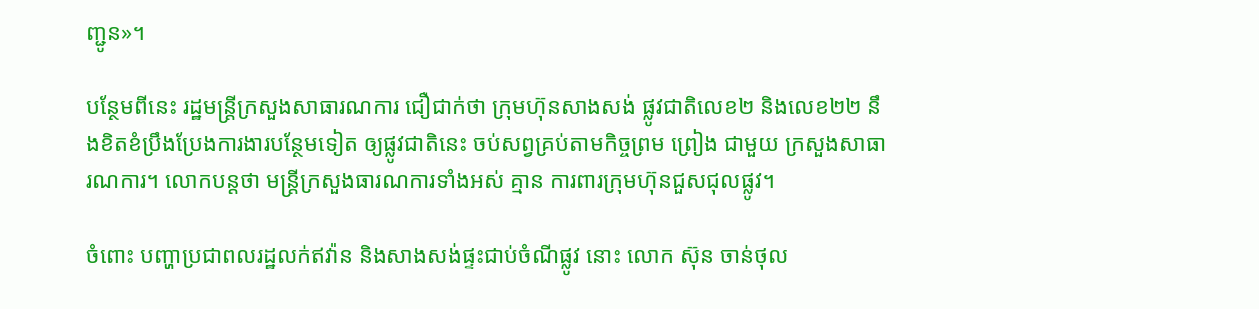ញ្ជូន»។

បន្ថែមពីនេះ រដ្ឋមន្ដ្រីក្រសួងសាធារណការ ជឿជាក់ថា ក្រុមហ៊ុនសាងសង់ ផ្លូវជាតិលេខ២ និងលេខ២២ នឹងខិតខំប្រឹងប្រែងការងារបន្ថែមទៀត ឲ្យផ្លូវជាតិនេះ ចប់សព្វគ្រប់តាមកិច្ចព្រម ព្រៀង ជាមួយ ក្រសួងសាធារណការ។ លោកបន្ដថា មន្ដ្រីក្រសួងធារណការទាំងអស់ គ្មាន ការពារក្រុមហ៊ុនជួសជុលផ្លូវ។

ចំពោះ បញ្ហាប្រជាពលរដ្ឋលក់ឥវ៉ាន និងសាងសង់ផ្ទះជាប់ចំណីផ្លូវ នោះ លោក ស៊ុន ចាន់ថុល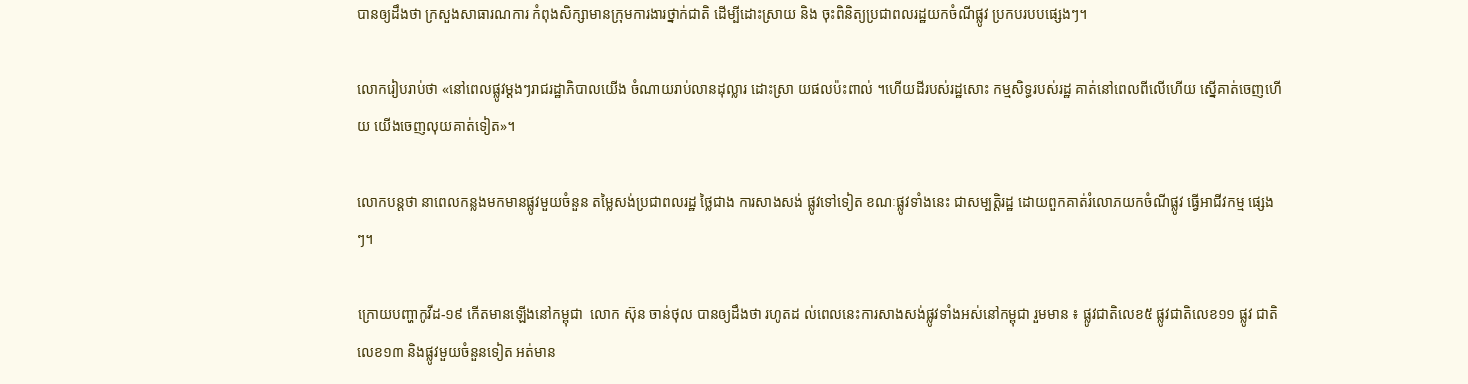បានឲ្យដឹងថា ក្រសួងសាធារណការ កំពុងសិក្សាមានក្រុមការងារថ្នាក់ជាតិ ដើម្បីដោះស្រាយ និង ចុះពិនិត្យប្រជាពលរដ្ឋយកចំណីផ្លូវ ប្រកបរបបផ្សេងៗ។

លោករៀបរាប់ថា «នៅពេលផ្លូវម្ដងៗរាជរដ្ឋាភិបាលយើង ចំណាយរាប់លានដុល្លារ ដោះស្រា យផលប៉ះពាល់ ។ហើយដីរបស់រដ្ឋសោះ កម្មសិទ្ធរបស់រដ្ឋ គាត់នៅពេលពីលើហើយ ស្នើគាត់ចេញហើយ យើងចេញលុយគាត់ទៀត»។

លោកបន្ដថា នាពេលកន្លងមកមានផ្លូវមួយចំនួន តម្លៃសង់ប្រជាពលរដ្ឋ ថ្លៃជាង ការសាងសង់ ផ្លូវទៅទៀត ខណៈផ្លូវទាំងនេះ ជាសម្បត្តិរដ្ឋ ដោយពួកគាត់រំលោភយកចំណីផ្លូវ ធ្វើអាជីវកម្ម ផ្សេងៗ។

ក្រោយបញ្ហាកូវីដ-១៩ កើតមានឡើងនៅកម្ពុជា  លោក ស៊ុន ចាន់ថុល បានឲ្យដឹងថា រហូតដ ល់ពេលនេះការសាងសង់ផ្លូវទាំងអស់នៅកម្ពុជា រួមមាន ៖ ផ្លូវជាតិលេខ៥ ផ្លូវជាតិលេខ១១ ផ្លូវ ជាតិលេខ១៣ និងផ្លូវមួយចំនួនទៀត អត់មាន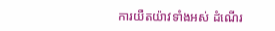ការយឺតយ៉ាវទាំងអស់ ដំណើរ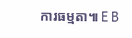ការធម្មតា៕ E B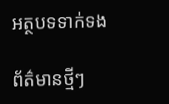អត្ថបទទាក់ទង

ព័ត៌មានថ្មីៗ